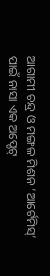ଆଗାମୀ ଚନ୍ଦ୍ର ଓ ମଙ୍ଗଳ ମିଶନ ‘ଆର୍ଟେମିସ୍’ ପାଇଁ ନାସା ଏକ ଅପ୍ଡେଟ୍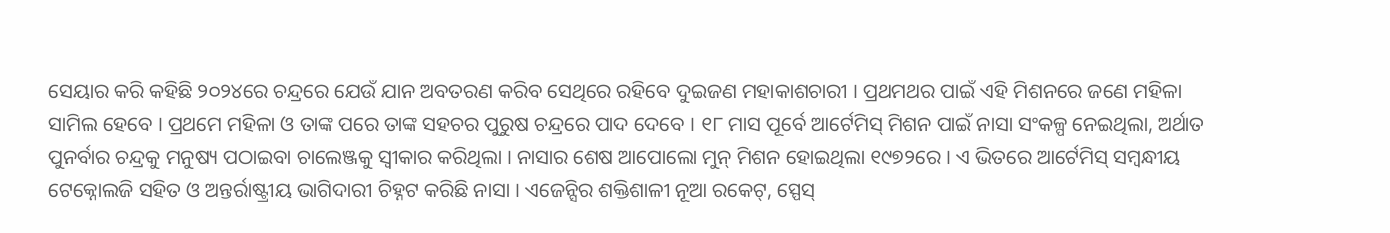ସେୟାର କରି କହିଛି ୨୦୨୪ରେ ଚନ୍ଦ୍ରରେ ଯେଉଁ ଯାନ ଅବତରଣ କରିବ ସେଥିରେ ରହିବେ ଦୁଇଜଣ ମହାକାଶଚାରୀ । ପ୍ରଥମଥର ପାଇଁ ଏହି ମିଶନରେ ଜଣେ ମହିଳା ସାମିଲ ହେବେ । ପ୍ରଥମେ ମହିଳା ଓ ତାଙ୍କ ପରେ ତାଙ୍କ ସହଚର ପୁରୁଷ ଚନ୍ଦ୍ରରେ ପାଦ ଦେବେ । ୧୮ ମାସ ପୂର୍ବେ ଆର୍ଟେମିସ୍ ମିଶନ ପାଇଁ ନାସା ସଂକଳ୍ପ ନେଇଥିଲା, ଅର୍ଥାତ ପୁନର୍ବାର ଚନ୍ଦ୍ରକୁ ମନୁଷ୍ୟ ପଠାଇବା ଚାଲେଞ୍ଜକୁ ସ୍ୱୀକାର କରିଥିଲା । ନାସାର ଶେଷ ଆପୋଲୋ ମୁନ୍ ମିଶନ ହୋଇଥିଲା ୧୯୭୨ରେ । ଏ ଭିତରେ ଆର୍ଟେମିସ୍ ସମ୍ବନ୍ଧୀୟ ଟେକ୍ନୋଲଜି ସହିତ ଓ ଅନ୍ତର୍ରାଷ୍ଟ୍ରୀୟ ଭାଗିଦାରୀ ଚିହ୍ନଟ କରିଛି ନାସା । ଏଜେନ୍ସିର ଶକ୍ତିଶାଳୀ ନୂଆ ରକେଟ୍, ସ୍ପେସ୍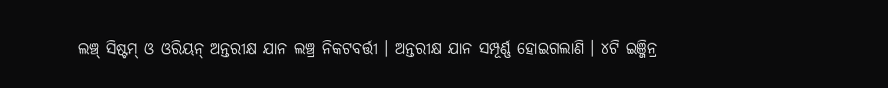ଲଞ୍ଚ୍ ସିଷ୍ଟମ୍ ଓ ଓରିୟନ୍ ଅନ୍ତରୀକ୍ଷ ଯାନ ଲଞ୍ଚ୍ର ନିକଟବର୍ତ୍ତୀ । ଅନ୍ତରୀକ୍ଷ ଯାନ ସମ୍ପୂର୍ଣ୍ଣ ହୋଇଗଲାଣି । ୪ଟି ଇଞ୍ଜିନ୍ର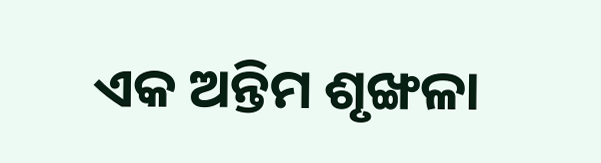ଏକ ଅନ୍ତିମ ଶୃଙ୍ଖଳା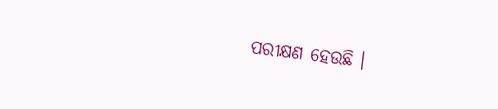ପରୀକ୍ଷଣ ହେଉଛି ।